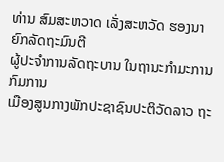ທ່ານ ສົມສະຫວາດ ເລັ່ງສະຫວັດ ຮອງນາຍົກລັດຖະມົນຕີ
ຜູ້ປະຈໍາການລັດຖະບານ ໃນຖານະກໍາມະການກົມການ
ເມືອງສູນກາງພັກປະຊາຊົນປະຕິວັດລາວ ຖະ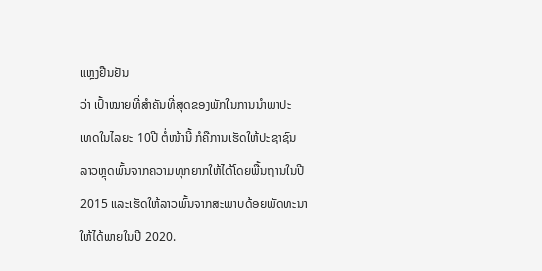ແຫຼງຢືນຢັນ
ວ່າ ເປົ້າໝາຍທີ່ສໍາຄັນທີ່ສຸດຂອງພັກໃນການນໍາພາປະ
ເທດໃນໄລຍະ 10ປີ ຕໍ່ໜ້ານີ້ ກໍຄືການເຮັດໃຫ້ປະຊາຊົນ
ລາວຫຼຸດພົ້ນຈາກຄວາມທຸກຍາກໃຫ້ໄດ້ໂດຍພື້ນຖານໃນປີ
2015 ແລະເຮັດໃຫ້ລາວພົ້ນຈາກສະພາບດ້ອຍພັດທະນາ
ໃຫ້ໄດ້ພາຍໃນປີ 2020.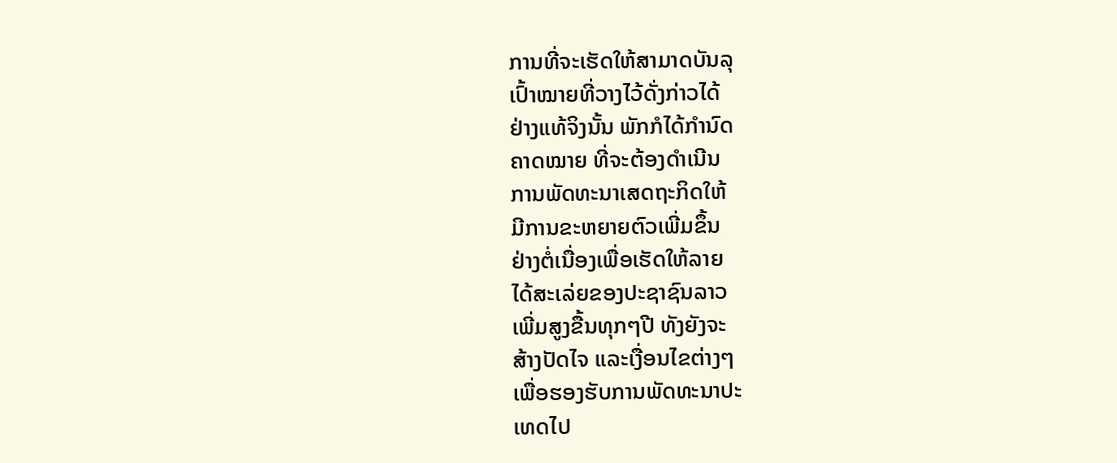ການທີ່ຈະເຮັດໃຫ້ສາມາດບັນລຸ
ເປົ້າໝາຍທີ່ວາງໄວ້ດັ່ງກ່າວໄດ້
ຢ່າງແທ້ຈິງນັ້ນ ພັກກໍໄດ້ກໍານົດ
ຄາດໝາຍ ທີ່ຈະຕ້ອງດໍາເນີນ
ການພັດທະນາເສດຖະກິດໃຫ້
ມີການຂະຫຍາຍຕົວເພີ່ມຂຶ້ນ
ຢ່າງຕໍ່ເນື່ອງເພື່ອເຮັດໃຫ້ລາຍ
ໄດ້ສະເລ່ຍຂອງປະຊາຊົນລາວ
ເພີ່ມສູງຂື້ນທຸກໆປີ ທັງຍັງຈະ
ສ້າງປັດໄຈ ແລະເງື່ອນໄຂຕ່າງໆ
ເພື່ອຮອງຮັບການພັດທະນາປະ
ເທດໄປ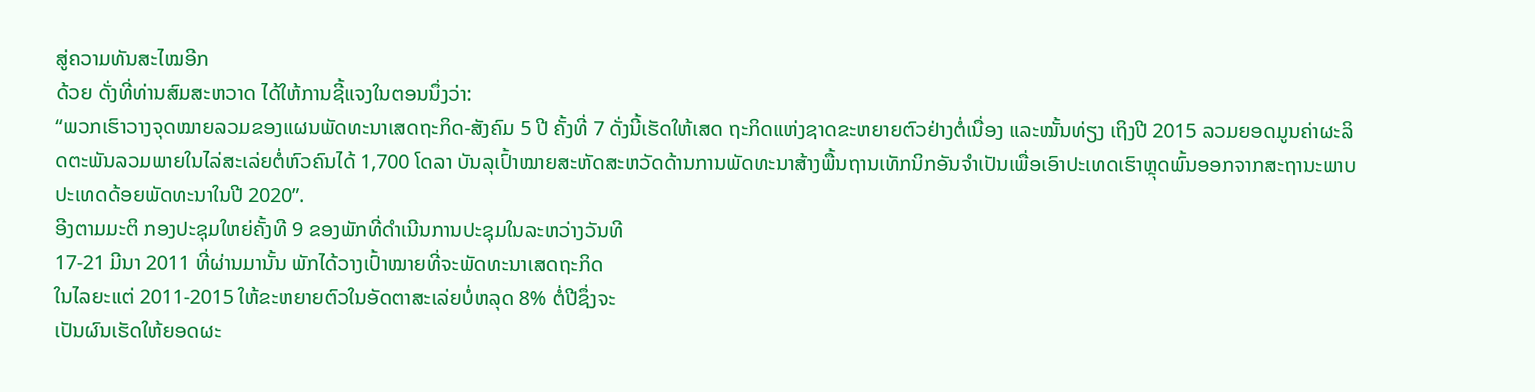ສູ່ຄວາມທັນສະໄໝອີກ
ດ້ວຍ ດັ່ງທີ່ທ່ານສົມສະຫວາດ ໄດ້ໃຫ້ການຊີ້ແຈງໃນຕອນນຶ່ງວ່າ:
“ພວກເຮົາວາງຈຸດໝາຍລວມຂອງແຜນພັດທະນາເສດຖະກິດ-ສັງຄົມ 5 ປີ ຄັ້ງທີ່ 7 ດັ່ງນີ້ເຮັດໃຫ້ເສດ ຖະກິດແຫ່ງຊາດຂະຫຍາຍຕົວຢ່າງຕໍ່ເນື່ອງ ແລະໝັ້ນທ່ຽງ ເຖິງປີ 2015 ລວມຍອດມູນຄ່າຜະລິດຕະພັນລວມພາຍໃນໄລ່ສະເລ່ຍຕໍ່ຫົວຄົນໄດ້ 1,700 ໂດລາ ບັນລຸເປົ້າໝາຍສະຫັດສະຫວັດດ້ານການພັດທະນາສ້າງພື້ນຖານເທັກນິກອັນຈໍາເປັນເພື່ອເອົາປະເທດເຮົາຫຼຸດພົ້ນອອກຈາກສະຖານະພາບປະເທດດ້ອຍພັດທະນາໃນປີ 2020”.
ອີງຕາມມະຕິ ກອງປະຊຸມໃຫຍ່ຄັ້ງທີ 9 ຂອງພັກທີ່ດຳເນີນການປະຊຸມໃນລະຫວ່າງວັນທີ
17-21 ມີນາ 2011 ທີ່ຜ່ານມານັ້ນ ພັກໄດ້ວາງເປົ້າໝາຍທີ່ຈະພັດທະນາເສດຖະກິດ
ໃນໄລຍະແຕ່ 2011-2015 ໃຫ້ຂະຫຍາຍຕົວໃນອັດຕາສະເລ່ຍບໍ່ຫລຸດ 8% ຕໍ່ປີຊຶ່ງຈະ
ເປັນຜົນເຮັດໃຫ້ຍອດຜະ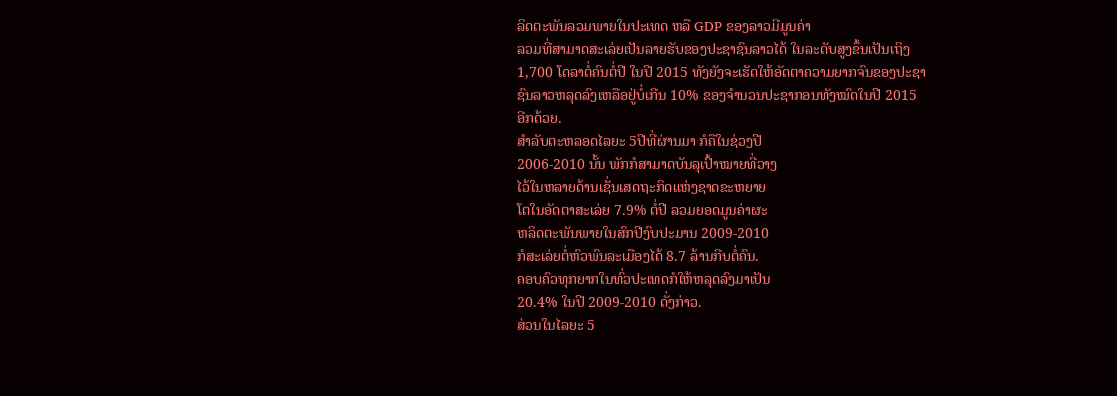ລິດຕະພັນລວມພາຍໃນປະເທດ ຫລື GDP ຂອງລາວມີມູນຄ່າ
ລວມທີ່ສາມາດສະເລ່ຍເປັນລາຍຮັບຂອງປະຊາຊົນລາວໄດ້ ໃນລະດັບສູງຂຶ້ນເປັນເຖິງ
1,700 ໂດລາຕໍ່ຄົນຕໍ່ປີ ໃນປີ 2015 ທັງຍັງຈະເຮັດໃຫ້ອັດຕາຄວາມຍາກຈົນຂອງປະຊາ
ຊົນລາວຫລຸດລົງເຫລືອຢູ່ບໍ່ເກີນ 10% ຂອງຈຳນວນປະຊາກອນທັງໝົດໃນປີ 2015
ອີກດ້ວຍ.
ສໍາລັບຕະຫລອດໄລຍະ 5ປີທີ່ຜ່ານມາ ກໍຄືໃນຊ່ວງປີ
2006-2010 ນັ້ນ ພັກກໍສາມາດບັນລຸເປົ້າໝາຍທີ່ວາງ
ໄວ້ໃນຫລາຍດ້ານເຊັ່ນເສດຖະກິດແຫ່ງຊາດຂະຫຍາຍ
ໂຕໃນອັດຕາສະເລ່ຍ 7.9% ຕໍ່ປີ ລວມຍອດມູນຄ່າຜະ
ຫລິດຕະພັນພາຍໃນສົກປີງົບປະມານ 2009-2010
ກໍສະເລ່ຍຕໍ່ຫົວພົນລະເມືອງໄດ້ 8.7 ລ້ານກີບຕໍ່ຄົນ.
ຄອບຄົວທຸກຍາກໃນທົ່ວປະເທດກໍໃຫ້ຫລຸດລົງມາເປັນ
20.4% ໃນປີ 2009-2010 ດັ່ງກ່າວ.
ສ່ວນໃນໄລຍະ 5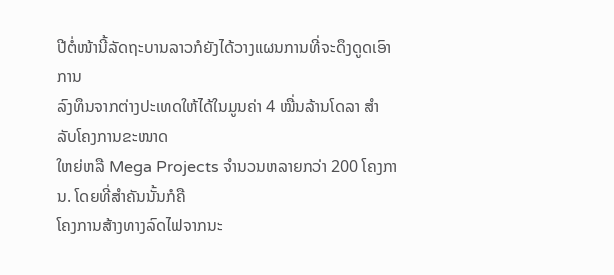ປີຕໍ່ໜ້ານີ້ລັດຖະບານລາວກໍຍັງໄດ້ວາງແຜນການທີ່ຈະດຶງດູດເອົາການ
ລົງທຶນຈາກຕ່າງປະເທດໃຫ້ໄດ້ໃນມູນຄ່າ 4 ໝື່ນລ້ານໂດລາ ສຳລັບໂຄງການຂະໜາດ
ໃຫຍ່ຫລື Mega Projects ຈໍານວນຫລາຍກວ່າ 200 ໂຄງການ. ໂດຍທີ່ສໍາຄັນນັ້ນກໍຄື
ໂຄງການສ້າງທາງລົດໄຟຈາກນະ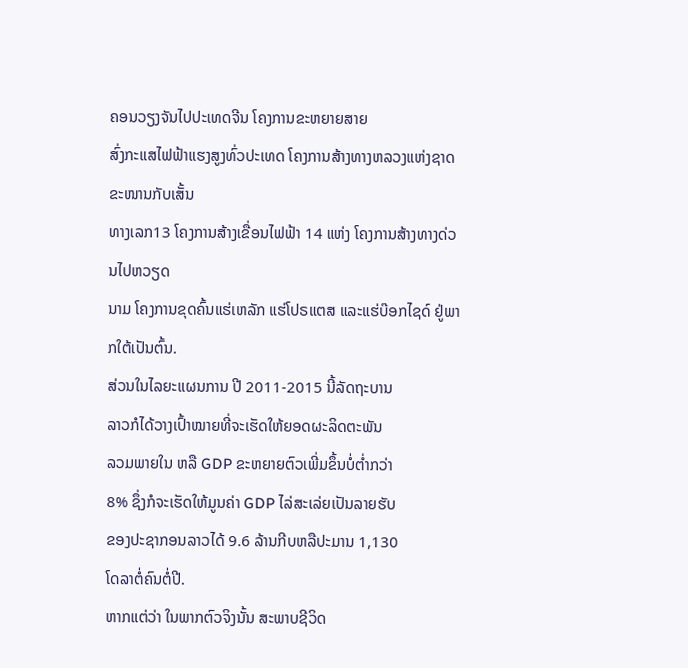ຄອນວຽງຈັນໄປປະເທດຈີນ ໂຄງການຂະຫຍາຍສາຍ
ສົ່ງກະແສໄຟຟ້າແຮງສູງທົ່ວປະເທດ ໂຄງການສ້າງທາງຫລວງແຫ່ງຊາດຂະໜານກັບເສັ້ນ
ທາງເລກ13 ໂຄງການສ້າງເຂື່ອນໄຟຟ້າ 14 ແຫ່ງ ໂຄງການສ້າງທາງດ່ວນໄປຫວຽດ
ນາມ ໂຄງການຂຸດຄົ້ນແຮ່ເຫລັກ ແຮ່ໂປຣແຕສ ແລະແຮ່ບ໊ອກໄຊດ໌ ຢູ່ພາກໃຕ້ເປັນຕົ້ນ.
ສ່ວນໃນໄລຍະແຜນການ ປີ 2011-2015 ນີ້ລັດຖະບານ
ລາວກໍໄດ້ວາງເປົ້າໝາຍທີ່ຈະເຮັດໃຫ້ຍອດຜະລິດຕະພັນ
ລວມພາຍໃນ ຫລື GDP ຂະຫຍາຍຕົວເພີ່ມຂຶ້ນບໍ່ຕໍ່າກວ່າ
8% ຊຶ່ງກໍຈະເຮັດໃຫ້ມູນຄ່າ GDP ໄລ່ສະເລ່ຍເປັນລາຍຮັບ
ຂອງປະຊາກອນລາວໄດ້ 9.6 ລ້ານກີບຫລືປະມານ 1,130
ໂດລາຕໍ່ຄົນຕໍ່ປີ.
ຫາກແຕ່ວ່າ ໃນພາກຕົວຈິງນັ້ນ ສະພາບຊີວິດ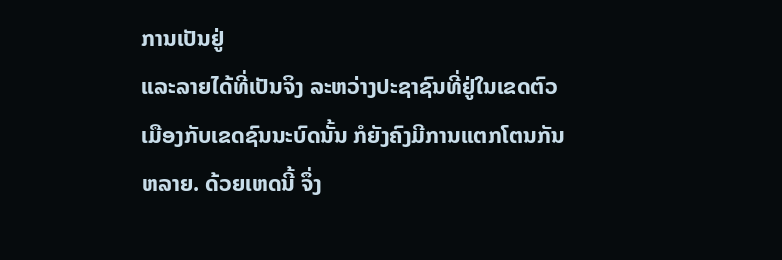ການເປັນຢູ່
ແລະລາຍໄດ້ທີ່ເປັນຈິງ ລະຫວ່າງປະຊາຊົນທີ່ຢູ່ໃນເຂດຕົວ
ເມືອງກັບເຂດຊົນນະບົດນັ້ນ ກໍຍັງຄົງມີການແຕກໂຕນກັນ
ຫລາຍ. ດ້ວຍເຫດນີ້ ຈຶ່ງ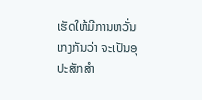ເຮັດໃຫ້ມີການຫວັ່ນເກງກັນວ່າ ຈະເປັນອຸປະສັກສຳ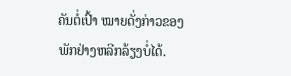ຄັນຕໍ່ເປົ້າ ໝາຍດັ່ງກ່າວຂອງພັກຢ່າງຫລີກລ້ຽງບໍ່ໄດ້.